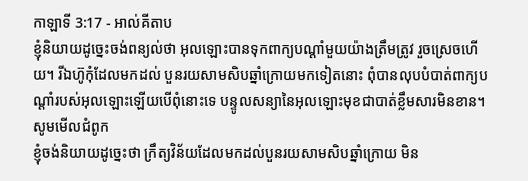កាឡាទី 3:17 - អាល់គីតាប
ខ្ញុំនិយាយដូច្នេះចង់ពន្យល់ថា អុលឡោះបានទុកពាក្យបណ្ដាំមួយយ៉ាងត្រឹមត្រូវ រួចស្រេចហើយ។ រីឯហ៊ូកុំដែលមកដល់ បួនរយសាមសិបឆ្នាំក្រោយមកទៀតនោះ ពុំបានលុបបំបាត់ពាក្យបណ្ដាំរបស់អុលឡោះឡើយបើពុំនោះទេ បន្ទូលសន្យានៃអុលឡោះមុខជាបាត់ខ្លឹមសារមិនខាន។
សូមមើលជំពូក
ខ្ញុំចង់និយាយដូច្នេះថា ក្រឹត្យវិន័យដែលមកដល់បួនរយសាមសិបឆ្នាំក្រោយ មិន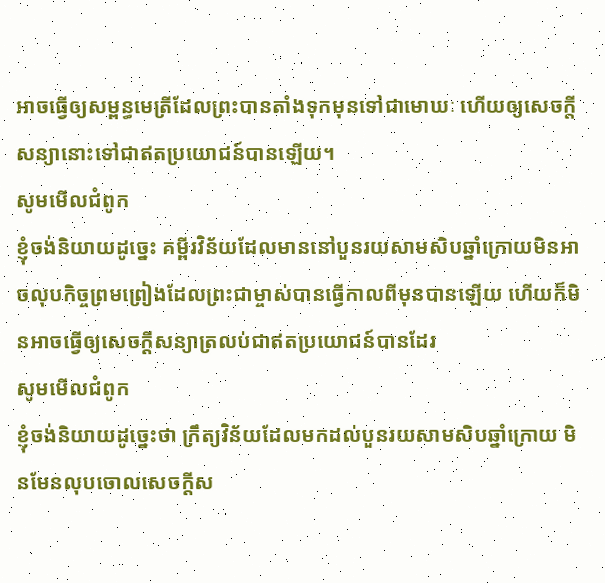អាចធ្វើឲ្យសម្ពន្ធមេត្រីដែលព្រះបានតាំងទុកមុនទៅជាមោឃៈ ហើយឲ្យសេចក្ដីសន្យានោះទៅជាឥតប្រយោជន៍បានឡើយ។
សូមមើលជំពូក
ខ្ញុំចង់និយាយដូច្នេះ គម្ពីរវិន័យដែលមាននៅបួនរយសាមសិបឆ្នាំក្រោយមិនអាចលុបកិច្ចព្រមព្រៀងដែលព្រះជាម្ចាស់បានធ្វើកាលពីមុនបានឡើយ ហើយក៏មិនអាចធ្វើឲ្យសេចក្ដីសន្យាត្រលប់ជាឥតប្រយោជន៍បានដែរ
សូមមើលជំពូក
ខ្ញុំចង់និយាយដូច្នេះថា ក្រឹត្យវិន័យដែលមកដល់បួនរយសាមសិបឆ្នាំក្រោយ មិនមែនលុបចោលសេចក្តីស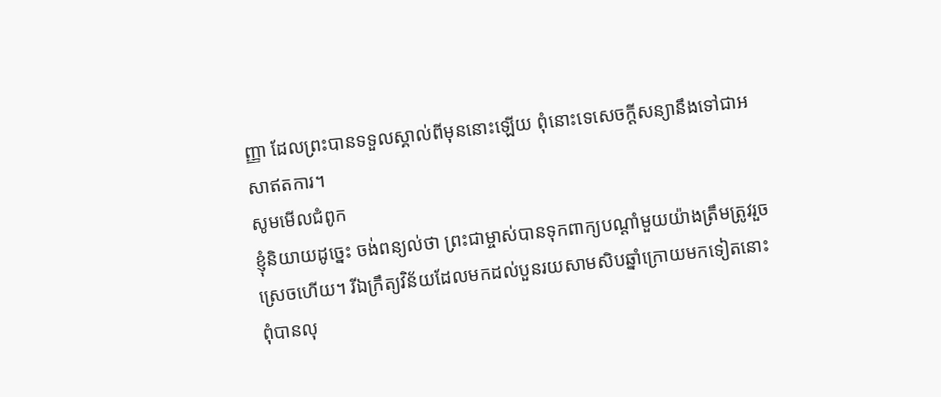ញ្ញា ដែលព្រះបានទទួលស្គាល់ពីមុននោះឡើយ ពុំនោះទេសេចក្តីសន្យានឹងទៅជាអសាឥតការ។
សូមមើលជំពូក
ខ្ញុំនិយាយដូច្នេះ ចង់ពន្យល់ថា ព្រះជាម្ចាស់បានទុកពាក្យបណ្ដាំមួយយ៉ាងត្រឹមត្រូវរួចស្រេចហើយ។ រីឯក្រឹត្យវិន័យដែលមកដល់បួនរយសាមសិបឆ្នាំក្រោយមកទៀតនោះ ពុំបានលុ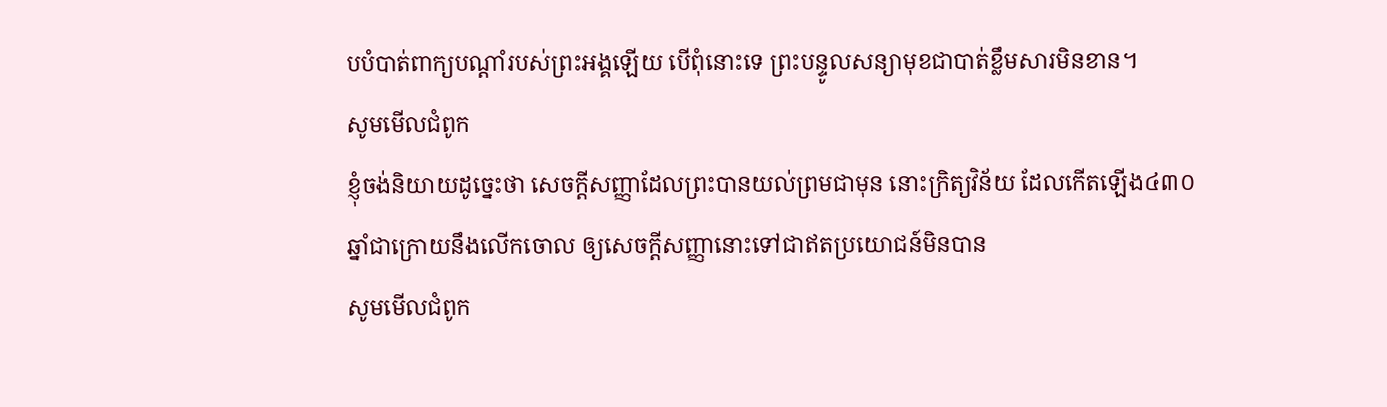បបំបាត់ពាក្យបណ្ដាំរបស់ព្រះអង្គឡើយ បើពុំនោះទេ ព្រះបន្ទូលសន្យាមុខជាបាត់ខ្លឹមសារមិនខាន។
សូមមើលជំពូក
ខ្ញុំចង់និយាយដូច្នេះថា សេចក្ដីសញ្ញាដែលព្រះបានយល់ព្រមជាមុន នោះក្រិត្យវិន័យ ដែលកើតឡើង៤៣០ឆ្នាំជាក្រោយនឹងលើកចោល ឲ្យសេចក្ដីសញ្ញានោះទៅជាឥតប្រយោជន៍មិនបាន
សូមមើលជំពូក